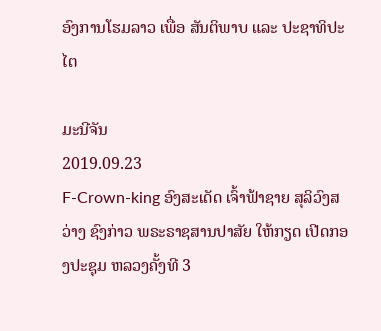ອົງການໂຮມລາວ ເພື່ອ ສັນຕິພາບ ແລະ ປະຊາທິປະໄຕ

ມະນີຈັນ
2019.09.23
F-Crown-king ອົງສະເດັດ ເຈົ້າຟ້າຊາຍ ສຸລິວົງສວ່າງ ຊົງກ່າວ ພຣະຣາຊສານປາສັຍ ໃຫ້ກຽດ ເປີດກອງປະຊຸມ ຫລວງຄັ້ງທີ 3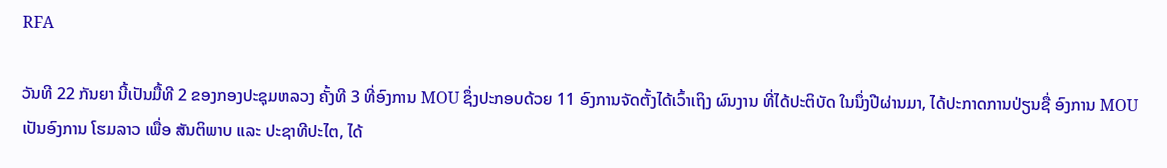RFA

ວັນທີ 22 ກັນຍາ ນີ້ເປັນມື້ທີ 2 ຂອງກອງປະຊຸມຫລວງ ຄັ້ງທີ 3 ທີ່ອົງການ MOU ຊຶ່ງປະກອບດ້ວຍ 11 ອົງການຈັດຕັ້ງໄດ້ເວົ້າເຖິງ ຜົນງານ ທີ່ໄດ້ປະຕິບັດ ໃນນຶ່ງປີຜ່ານມາ, ໄດ້ປະກາດການປ່ຽນຊື່ ອົງການ MOU ເປັນອົງການ ໂຮມລາວ ເພື່ອ ສັນຕິພາບ ແລະ ປະຊາທີປະໄຕ, ໄດ້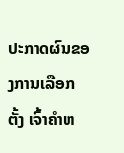ປະກາດຜົນຂອງການເລືອກຕັ້ງ ເຈົ້າຄໍາຫ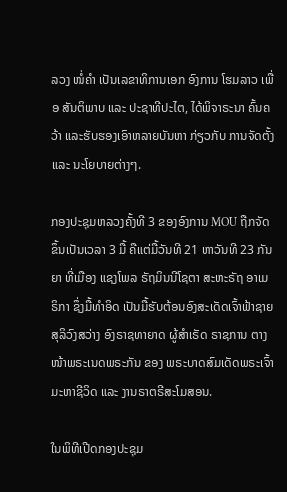ລວງ ໜໍ່ຄໍາ ເປັນເລຂາທິການເອກ ອົງການ ໂຮມລາວ ເພື່ອ ສັນຕິພາບ ແລະ ປະຊາທີປະໄຕ, ໄດ້ພິຈາຣະນາ ຄົ້ນຄວ້າ ແລະຮັບຮອງເອົາຫລາຍບັນຫາ ກ່ຽວກັບ ການຈັດຕັ້ງ ແລະ ນະໂຍບາຍຕ່າງໆ.

ກອງປະຊຸມຫລວງຄັ້ງທີ 3 ຂອງອົງການ MOU ຖືກຈັດຂຶ້ນເປັນເວລາ 3 ມື້ ຄືແຕ່ມື້ວັນທີ 21 ຫາວັນທີ 23 ກັນຍາ ທີ່ເມືອງ ແຊງໂພລ ຣັຖມິນນີໂຊຕາ ສະຫະຣັຖ ອາເມຣິກາ ຊຶ່ງມື້ທໍາອິດ ເປັນມື້ຮັບຕ້ອນອົງສະເດັດເຈົ້າຟ້າຊາຍ ສຸລິວົງສວ່າງ ອົງຣາຊທາຍາດ ຜູ້ສໍາເຣັດ ຣາຊການ ຕາງໜ້າພຣະເນດພຣະກັນ ຂອງ ພຣະບາດສົມເດັດພຣະເຈົ້າມະຫາຊີວິດ ແລະ ງານຣາຕຣີສະໂມສອນ.

ໃນພິທີເປີດກອງປະຊຸມ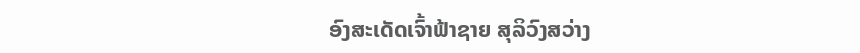ອົງສະເດັດເຈົ້າຟ້າຊາຍ ສຸລິວົງສວ່າງ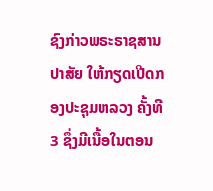ຊົງກ່າວພຣະຣາຊສານປາສັຍ ໃຫ້ກຽດເປີດກອງປະຊຸມຫລວງ ຄັ້ງທີ 3 ຊຶ່ງມີເນື້ອໃນຕອນ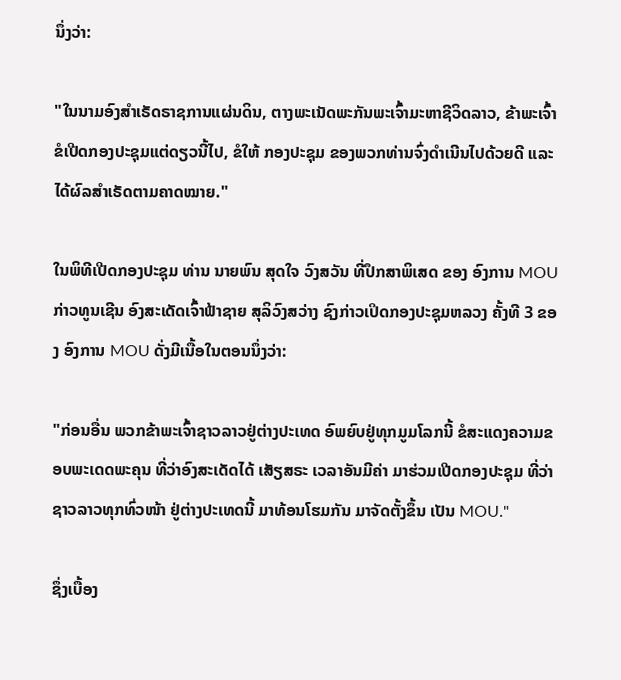ນຶ່ງວ່າ:

"ໃນນາມອົງສໍາເຣັດຣາຊການແຜ່ນດິນ, ຕາງພະເນັດພະກັນພະເຈົ້າມະຫາຊີວິດລາວ, ຂ້າພະເຈົ້າ ຂໍເປີດກອງປະຊຸມແຕ່ດຽວນີ້ໄປ, ຂໍໃຫ້ ກອງປະຊຸມ ຂອງພວກທ່ານຈົ່ງດໍາເນີນໄປດ້ວຍດີ ແລະໄດ້ຜົລສໍາເຣັດຕາມຄາດໝາຍ."

ໃນພິທີເປີດກອງປະຊຸມ ທ່ານ ນາຍພົນ ສຸດໃຈ ວົງສວັນ ທີ່ປຶກສາພິເສດ ຂອງ ອົງການ MOU ກ່າວທູນເຊີນ ອົງສະເດັດເຈົ້າຟ້າຊາຍ ສຸລິວົງສວ່າງ ຊົງກ່າວເປິດກອງປະຊຸມຫລວງ ຄັ້ງທີ 3 ຂອງ ອົງການ MOU ດັ່ງມີເນື້ອໃນຕອນນຶ່ງວ່າ:

"ກ່ອນອື່ນ ພວກຂ້າພະເຈົ້າຊາວລາວຢູ່ຕ່າງປະເທດ ອົພຍົບຢູ່ທຸກມູມໂລກນີ້ ຂໍສະແດງຄວາມຂອບພະເດດພະຄຸນ ທີ່ວ່າອົງສະເດັດໄດ້ ເສັຽສຣະ ເວລາອັນມີຄ່າ ມາຮ່ວມເປີດກອງປະຊຸມ ທີ່ວ່າຊາວລາວທຸກທົ່ວໜ້າ ຢູ່ຕ່າງປະເທດນີ້ ມາທ້ອນໂຮມກັນ ມາຈັດຕັ້ງຂຶ້ນ ເປັນ MOU."

ຊຶ່ງເບື້ອງ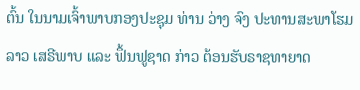ຕົ້ນ ໃນນາມເຈົ້າພາບກອງປະຊຸມ ທ່ານ ວ່າງ ຈົງ ປະທານສະພາໂຮມລາວ ເສຣີພາບ ແລະ ຟຶ້ນຟູຊາດ ກ່າວ ຕ້ອນຮັບຣາຊທາຍາດ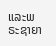ແລະພຣະຊາຍາ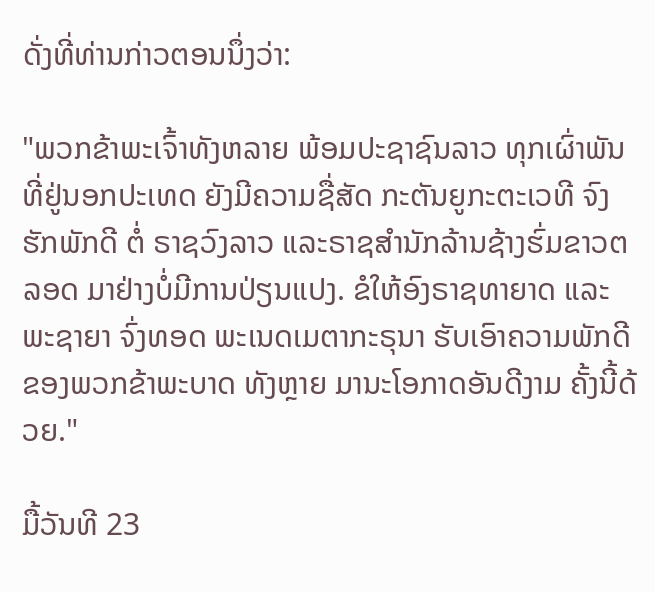ດັ່ງທີ່ທ່ານກ່າວຕອນນຶ່ງວ່າ:

"ພວກຂ້າພະເຈົ້າທັງຫລາຍ ພ້ອມປະຊາຊົນລາວ ທຸກເຜົ່າພັນ ທີ່ຢູ່ນອກປະເທດ ຍັງມີຄວາມຊື່ສັດ ກະຕັນຍູກະຕະເວທີ ຈົງຮັກພັກດີ ຕໍ່ ຣາຊວົງລາວ ແລະຣາຊສໍານັກລ້ານຊ້າງຮົ່ມຂາວຕລອດ ມາຢ່າງບໍ່ມີການປ່ຽນແປງ. ຂໍໃຫ້ອົງຣາຊທາຍາດ ແລະ ພະຊາຍາ ຈົ່ງທອດ ພະເນດເມຕາກະຣຸນາ ຮັບເອົາຄວາມພັກດີ ຂອງພວກຂ້າພະບາດ ທັງຫຼາຍ ມານະໂອກາດອັນດີງາມ ຄັ້ງນີ້ດ້ວຍ."

ມື້ວັນທີ 23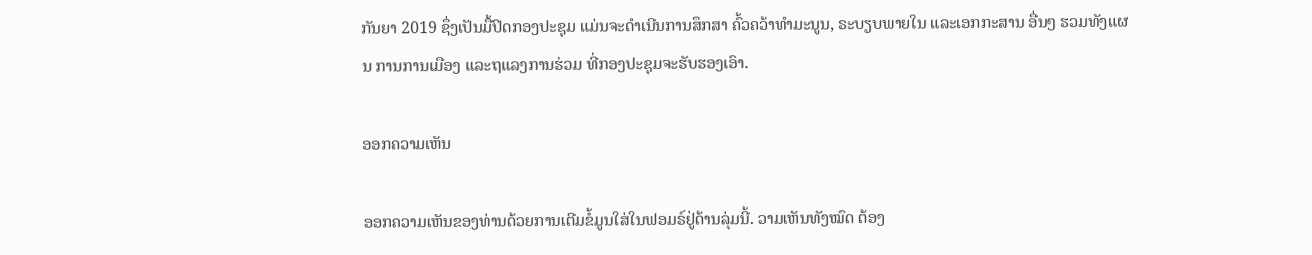ກັນຍາ 2019 ຊຶ່ງເປັນມື້ປິດກອງປະຊຸມ ແມ່ນຈະດໍາເນີນການສຶກສາ ຄົ້ວຄວ້າທໍາມະນູນ, ຣະບຽບພາຍໃນ ແລະເອກກະສານ ອື່ນໆ ຮວມທັງແຜນ ການການເມືອງ ແລະຖແລງການຮ່ວມ ທີ່ກອງປະຊຸມຈະຮັບຮອງເອົາ.

ອອກຄວາມເຫັນ

ອອກຄວາມເຫັນຂອງທ່ານດ້ວຍການເຕີມຂໍ້ມູນໃສ່ໃນຟອມຣ໌ຢູ່ດ້ານລຸ່ມນີ້. ວາມເຫັນທັງໝົດ ຕ້ອງ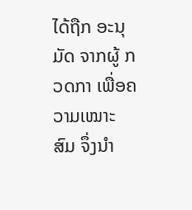ໄດ້ຖືກ ອະນຸມັດ ຈາກຜູ້ ກວດກາ ເພື່ອຄວາມເໝາະສົມ ຈຶ່ງນໍາ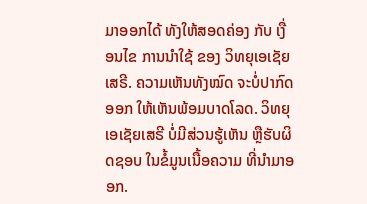ມາອອກໄດ້ ທັງໃຫ້ສອດຄ່ອງ ກັບ ເງື່ອນໄຂ ການນຳໃຊ້ ຂອງ ວິທຍຸເອເຊັຍເສຣີ. ຄວາມເຫັນທັງໝົດ ຈະບໍ່ປາກົດອອກ ໃຫ້ເຫັນພ້ອມບາດໂລດ. ວິທຍຸເອເຊັຍເສຣີ ບໍ່ມີສ່ວນຮູ້ເຫັນ ຫຼືຮັບຜິດຊອບ ໃນຂໍ້ມູນເນື້ອຄວາມ ທີ່ນໍາມາອອກ.